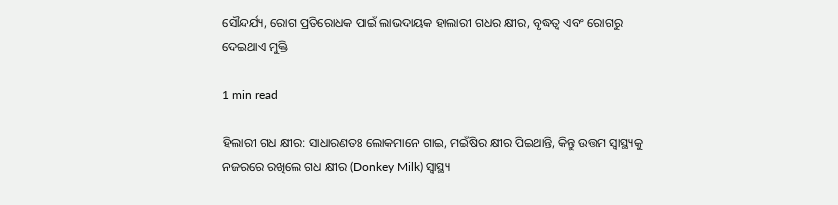ସୌନ୍ଦର୍ଯ୍ୟ, ରୋଗ ପ୍ରତିରୋଧକ ପାଇଁ ଲାଭଦାୟକ ହାଲାରୀ ଗଧର କ୍ଷୀର, ବୃଦ୍ଧତ୍ୱ ଏବଂ ରୋଗରୁ ଦେଇଥାଏ ମୁକ୍ତି

1 min read

ହିଲାରୀ ଗଧ କ୍ଷୀର: ସାଧାରଣତଃ ଲୋକମାନେ ଗାଇ, ମଇଁଷିର କ୍ଷୀର ପିଇଥାନ୍ତି, କିନ୍ତୁ ଉତ୍ତମ ସ୍ୱାସ୍ଥ୍ୟକୁ ନଜରରେ ରଖିଲେ ଗଧ କ୍ଷୀର (Donkey Milk) ସ୍ୱାସ୍ଥ୍ୟ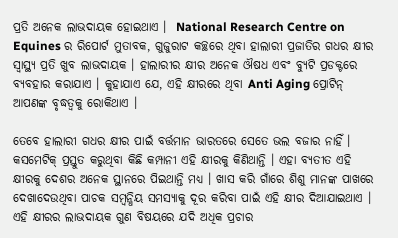ପ୍ରତି ଅନେକ ଲାଭଦାୟକ ହୋଇଥାଏ ।  National Research Centre on Equines ର ରିପୋର୍ଟ ମୁତାବକ, ଗୁଜୁରାଟ କଚ୍ଛରେ ଥିବା ହାଲାରୀ ପ୍ରଜାତିର ଗଧର କ୍ଷୀର ସ୍ୱାସ୍ଥ୍ୟ ପ୍ରତି ଖୁବ ଲାଭଦାୟକ । ହାଲାରୀର କ୍ଷୀର ଅନେକ ଔଷଧ ଏବଂ ବ୍ୟୁଟି ପ୍ରଡକ୍ଟରେ ବ୍ୟବହାର କରାଯାଏ । କୁହାଯାଏ ଯେ, ଏହି କ୍ଷୀରରେ ଥିବା Anti Aging ପ୍ରୋଟିନ୍ ଆପଣଙ୍କ ବୃଦ୍ଧତ୍ୱକୁ ରୋକିଥାଏ ।

ତେବେ ହାଲାରୀ ଗଧର କ୍ଷୀର ପାଇଁ ବର୍ତ୍ତମାନ ଭାରତରେ ସେତେ ଭଲ ବଜାର ନାହିଁ । କସମେଟିକ୍ ପ୍ରସ୍ତୁତ କରୁଥିବା କିଛି କମ୍ପାନୀ ଏହି କ୍ଷୀରକୁ କିଣିଥାନ୍ତି । ଏହା ବ୍ୟତୀତ ଏହି କ୍ଷୀରକୁ ଦେଶର ଅନେକ ସ୍ଥାନରେ ପିଇଥାନ୍ତି ମଧ୍ୟ । ଖାସ କରି ଗାଁରେ ଶିଶୁ ମାନଙ୍କ ପାଖରେ ଦେଖାଦେଉଥିବା ପାଚକ ସମ୍ବନ୍ଧିୟ ସମସ୍ୟାକୁ ଦୂର କରିବା ପାଇଁ ଏହି କ୍ଷୀର ଦିଆଯାଇଥାଏ । ଏହି କ୍ଷୀରର ଲାଭଦାୟକ ଗୁଣ ବିଷୟରେ ଯଦି ଅଧିକ ପ୍ରଚାର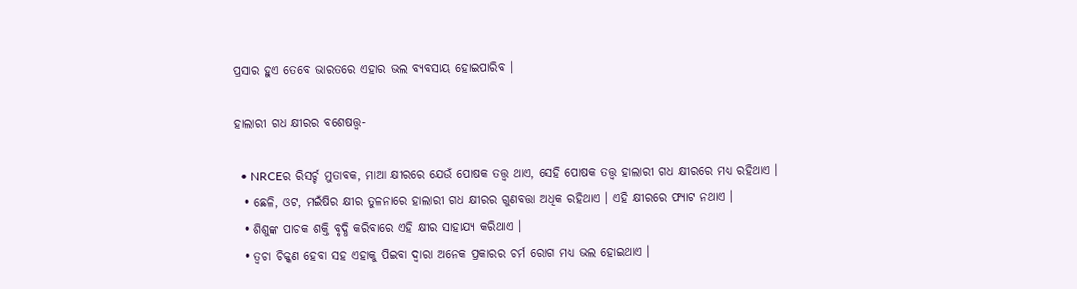ପ୍ରସାର ହୁଏ ତେବେ ଭାରତରେ ଏହାର ଭଲ ବ୍ୟବସାୟ ହୋଇପାରିବ ।

ହାଲାରୀ ଗଧ କ୍ଷୀରର ବଶେଷତ୍ତ୍ୱ-

  • NRCEର ରିସର୍ଚ୍ଚ ମୁତାବକ, ମାଆ କ୍ଷୀରରେ ଯେଉଁ ପୋଷକ ତତ୍ତ୍ୱ ଥାଏ, ସେହି ପୋଷକ ତତ୍ତ୍ୱ ହାଲାରୀ ଗଧ କ୍ଷୀରରେ ମଧ୍ୟ ରହିଥାଏ ।
  • ଛେଳି, ଓଟ, ମଇଁଷିର କ୍ଷୀର ତୁଳନାରେ ହାଲାରୀ ଗଧ କ୍ଷୀରର ଗୁଣବତ୍ତା ଅଧିକ ରହିଥାଏ । ଏହି କ୍ଷୀରରେ ଫ୍ୟାଟ ନଥାଏ ।
  • ଶିଶୁଙ୍କ ପାଚକ ଶକ୍ତି ବୃଦ୍ଧି କରିବାରେ ଏହି କ୍ଷୀର ସାହାଯ୍ୟ କରିଥାଏ ।
  • ତ୍ୱଚା ଚିକ୍କଣ ହେବା ସହ ଏହାକୁ ପିଇବା ଦ୍ୱାରା ଅନେକ ପ୍ରକାରର ଚର୍ମ ରୋଗ ମଧ୍ୟ ଭଲ ହୋଇଥାଏ ।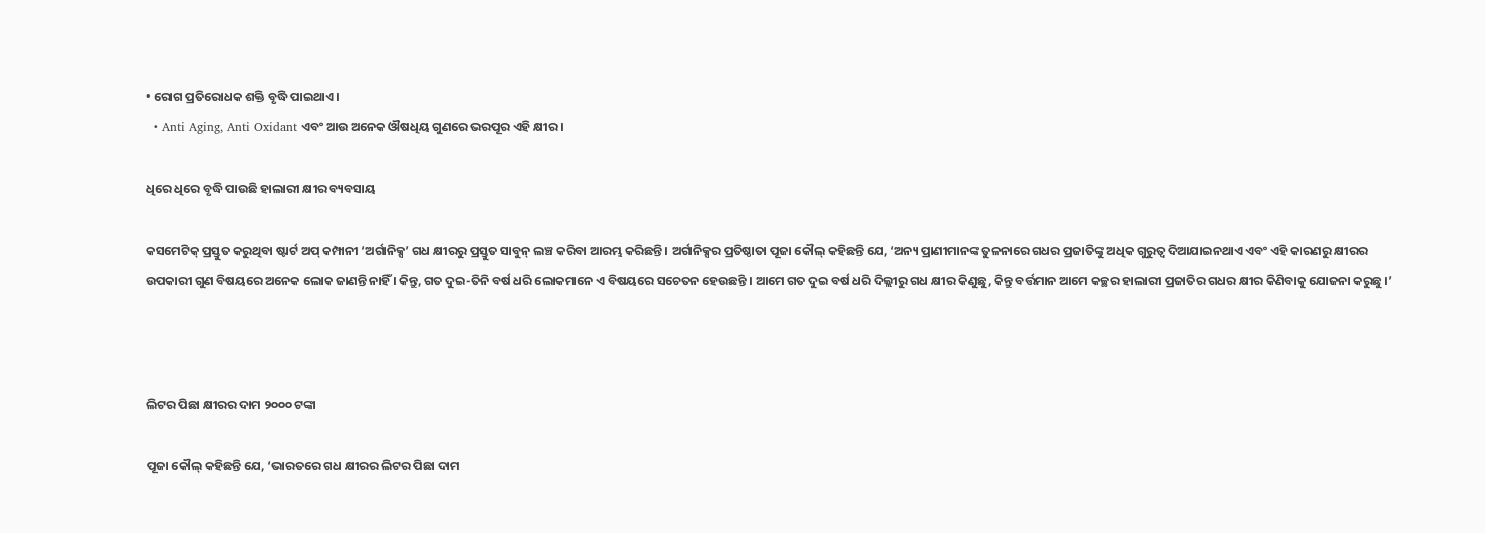• ରୋଗ ପ୍ରତିରୋଧକ ଶକ୍ତି ବୃଦ୍ଧି ପାଇଥାଏ ।
  • Anti Aging, Anti Oxidant ଏବଂ ଆଉ ଅନେକ ଔଷଧିୟ ଗୁଣରେ ଭରପୂର ଏହି କ୍ଷୀର ।

ଧିରେ ଧିରେ ବୃଦ୍ଧି ପାଉଛି ହାଲାରୀ କ୍ଷୀର ବ୍ୟବସାୟ

କସମେଟିକ୍ ପ୍ରସ୍ତୁତ କରୁଥିବା ଷ୍ଟାର୍ଟ ଅପ୍ କମ୍ପାନୀ ‘ଅର୍ଗାନିକ୍ସ’ ଗଧ କ୍ଷୀରରୁ ପ୍ରସ୍ତୁତ ସାବୁନ୍ ଲଞ୍ଚ କରିବା ଆରମ୍ଭ କରିଛନ୍ତି । ଅର୍ଗାନିକ୍ସର ପ୍ରତିଷ୍ଠାତା ପୂଜା କୌଲ୍ କହିଛନ୍ତି ଯେ, ‘ଅନ୍ୟ ପ୍ରାଣୀମାନଙ୍କ ତୁଳନାରେ ଗଧର ପ୍ରଜାତିଙ୍କୁ ଅଧିକ ଗୁରୁତ୍ୱ ଦିଆଯାଇନଥାଏ ଏବଂ ଏହି କାରଣରୁ କ୍ଷୀରର ଉପକାରୀ ଗୁଣ ବିଷୟରେ ଅନେକ ଲୋକ ଜାଣନ୍ତି ନାହିଁ । କିନ୍ତୁ, ଗତ ଦୁଇ-ତିନି ବର୍ଷ ଧରି ଲୋକମାନେ ଏ ବିଷୟରେ ସଚେତନ ହେଉଛନ୍ତି । ଆମେ ଗତ ଦୁଇ ବର୍ଷ ଧରି ଦିଲ୍ଲୀରୁ ଗଧ କ୍ଷୀର କିଣୁଛୁ, କିନ୍ତୁ ବର୍ତ୍ତମାନ ଆମେ କଚ୍ଛର ହାଲାରୀ ପ୍ରଜାତିର ଗଧର କ୍ଷୀର କିଣିବାକୁ ଯୋଜନା କରୁଛୁ ।’



ଲିଟର ପିଛା କ୍ଷୀରର ଦାମ ୨୦୦୦ ଟଙ୍କା

ପୂଜା କୌଲ୍ କହିଛନ୍ତି ଯେ, ‘ଭାରତରେ ଗଧ କ୍ଷୀରର ଲିଟର ପିଛା ଦାମ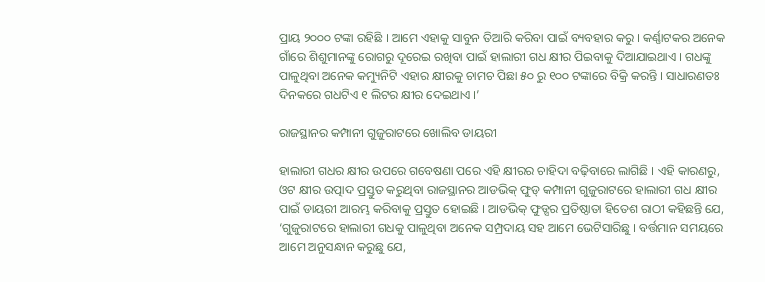ପ୍ରାୟ ୨୦୦୦ ଟଙ୍କା ରହିଛି । ଆମେ ଏହାକୁ ସାବୁନ ତିଆରି କରିବା ପାଇଁ ବ୍ୟବହାର କରୁ । କର୍ଣ୍ଣାଟକର ଅନେକ ଗାଁରେ ଶିଶୁମାନଙ୍କୁ ରୋଗରୁ ଦୂରେଇ ରଖିବା ପାଇଁ ହାଲାରୀ ଗଧ କ୍ଷୀର ପିଇବାକୁ ଦିଆଯାଇଥାଏ । ଗଧଙ୍କୁ ପାଳୁଥିବା ଅନେକ କମ୍ୟୁନିଟି ଏହାର କ୍ଷୀରକୁ ଚାମଚ ପିଛା ୫୦ ରୁ ୧୦୦ ଟଙ୍କାରେ ବିକ୍ରି କରନ୍ତି । ସାଧାରଣତଃ ଦିନକରେ ଗଧଟିଏ ୧ ଲିଟର କ୍ଷୀର ଦେଇଥାଏ ।’

ରାଜସ୍ଥାନର କମ୍ପାନୀ ଗୁଜୁରାଟରେ ଖୋଲିବ ଡାୟରୀ

ହାଲାରୀ ଗଧର କ୍ଷୀର ଉପରେ ଗବେଷଣା ପରେ ଏହି କ୍ଷୀରର ଚାହିଦା ବଢ଼ିବାରେ ଲାଗିଛି । ଏହି କାରଣରୁ, ଓଟ କ୍ଷୀର ଉତ୍ପାଦ ପ୍ରସ୍ତୁତ କରୁଥିବା ରାଜସ୍ଥାନର ଆଡଭିକ୍ ଫୁଡ୍ କମ୍ପାନୀ ଗୁଜୁରାଟରେ ହାଲାରୀ ଗଧ କ୍ଷୀର ପାଇଁ ଡାୟରୀ ଆରମ୍ଭ କରିବାକୁ ପ୍ରସ୍ତୁତ ହୋଇଛି । ଆଡଭିକ୍ ଫୁଡ୍ସର ପ୍ରତିଷ୍ଠାତା ହିତେଶ ରାଠୀ କହିଛନ୍ତି ଯେ, ‘ଗୁଜୁରାଟରେ ହାଲାରୀ ଗଧକୁ ପାଳୁଥିବା ଅନେକ ସମ୍ପ୍ରଦାୟ ସହ ଆମେ ଭେଟିସାରିଛୁ । ବର୍ତ୍ତମାନ ସମୟରେ ଆମେ ଅନୁସନ୍ଧାନ କରୁଛୁ ଯେ,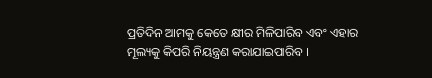ପ୍ରତିଦିନ ଆମକୁ କେତେ କ୍ଷୀର ମିଳିପାରିବ ଏବଂ ଏହାର ମୂଲ୍ୟକୁ କିପରି ନିୟନ୍ତ୍ରଣ କରାଯାଇପାରିବ ।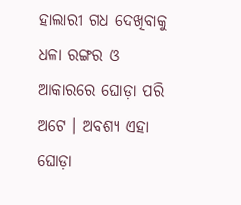ହାଲାରୀ ଗଧ ଦେଖିବାକୁ ଧଳା ରଙ୍ଗର ଓ ଆକାରରେ ଘୋଡ଼ା ପରି ଅଟେ । ଅବଶ୍ୟ ଏହା ଘୋଡ଼ା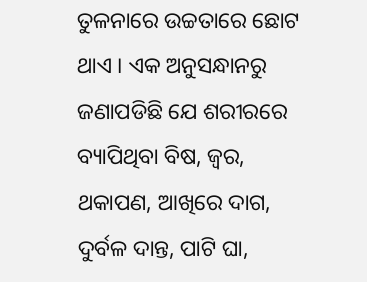ତୁଳନାରେ ଉଚ୍ଚତାରେ ଛୋଟ ଥାଏ । ଏକ ଅନୁସନ୍ଧାନରୁ ଜଣାପଡିଛି ଯେ ଶରୀରରେ ବ୍ୟାପିଥିବା ବିଷ, ଜ୍ୱର, ଥକାପଣ, ଆଖିରେ ଦାଗ, ଦୁର୍ବଳ ଦାନ୍ତ, ପାଟି ଘା,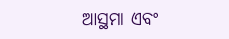ଆସ୍ଥମା ଏବଂ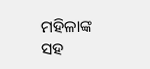ମହିଳାଙ୍କ ସହ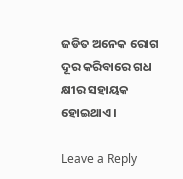ଜଡିତ ଅନେକ ରୋଗ ଦୂର କରିବାରେ ଗଧ କ୍ଷୀର ସହାୟକ ହୋଇଥାଏ ।

Leave a Reply